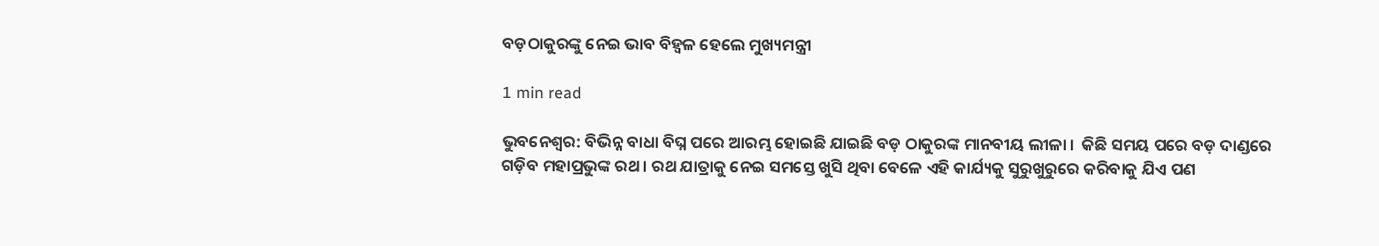ବଡ଼ଠାକୁରଙ୍କୁ ନେଇ ଭାବ ବିହ୍ୱଳ ହେଲେ ମୁଖ୍ୟମନ୍ତ୍ରୀ

1 min read

ଭୁବନେଶ୍ୱର: ବିଭିନ୍ନ ବାଧା ବିଘ୍ନ ପରେ ଆରମ୍ଭ ହୋଇଛି ଯାଇଛି ବଡ଼ ଠାକୁରଙ୍କ ମାନବୀୟ ଲୀଳା ।  କିଛି ସମୟ ପରେ ବଡ଼ ଦାଣ୍ଡରେ ଗଡ଼ିବ ମହାପ୍ରଭୁଙ୍କ ରଥ । ରଥ ଯାତ୍ରାକୁ ନେଇ ସମସ୍ତେ ଖୁସି ଥିବା ବେଳେ ଏହି କାର୍ଯ୍ୟକୁ ସୁରୁଖୁରୁରେ କରିବାକୁ ଯିଏ ପଣ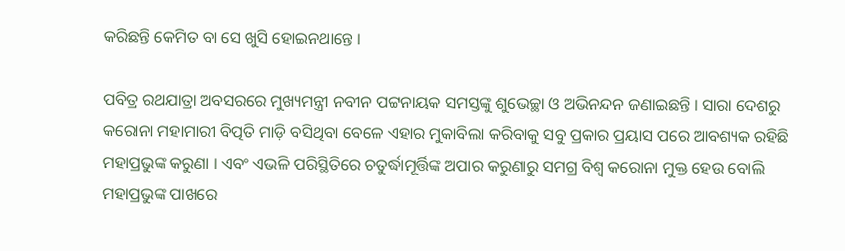କରିଛନ୍ତି କେମିତ ବା ସେ ଖୁସି ହୋଇନଥାନ୍ତେ ।

ପବିତ୍ର ରଥଯାତ୍ରା ଅବସରରେ ମୁଖ୍ୟମନ୍ତ୍ରୀ ନବୀନ ପଟ୍ଟନାୟକ ସମସ୍ତଙ୍କୁ ଶୁଭେଚ୍ଛା ଓ ଅଭିନନ୍ଦନ ଜଣାଇଛନ୍ତି । ସାରା ଦେଶରୁ କରୋନା ମହାମାରୀ ବିତ୍ପତି ମାଡ଼ି ବସିଥିବା ବେଳେ ଏହାର ମୁକାବିଲା କରିବାକୁ ସବୁ ପ୍ରକାର ପ୍ରୟାସ ପରେ ଆବଶ୍ୟକ ରହିଛି ମହାପ୍ରଭୁଙ୍କ କରୁଣା । ଏବଂ ଏଭଳି ପରିସ୍ଥିତିରେ ଚତୁର୍ଦ୍ଧାମୂର୍ତ୍ତିଙ୍କ ଅପାର କରୁଣାରୁ ସମଗ୍ର ବିଶ୍ୱ କରୋନା ମୁକ୍ତ ହେଉ ବୋଲି ମହାପ୍ରଭୁଙ୍କ ପାଖରେ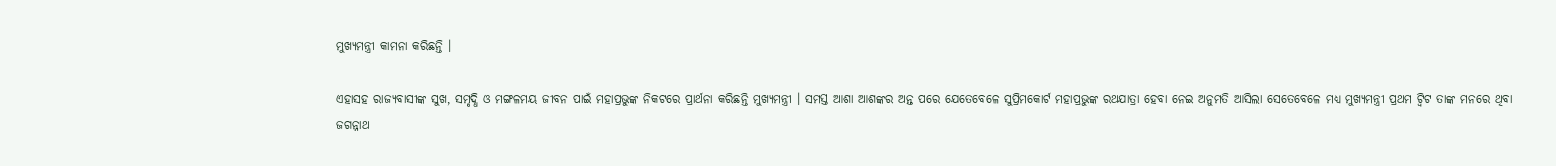ମୁଖ୍ୟମନ୍ତ୍ରୀ କାମନା କରିଛନ୍ତି ।

ଏହାସହ ରାଜ୍ୟବାସୀଙ୍କ ସୁଖ, ସମୃଦ୍ଧି ଓ ମଙ୍ଗଳମୟ ଜୀବନ ପାଇଁ ମହାପ୍ରଭୁଙ୍କ ନିକଟରେ ପ୍ରାର୍ଥନା କରିଛନ୍ତି ମୁଖ୍ୟମନ୍ତ୍ରୀ । ସମସ୍ତ ଆଶା ଆଶଙ୍କର ଅନ୍ତ ପରେ ଯେତେବେଳେ ସୁପ୍ରିମକୋର୍ଟ ମହାପ୍ରଭୁଙ୍କ ରଥଯାତ୍ରା ହେବା ନେଇ ଅନୁମତି ଆସିଲା ସେତେବେଳେ ମଧ୍ୟ ମୁଖ୍ୟମନ୍ତ୍ରୀ ପ୍ରଥମ ଟ୍ୱିଟ ତାଙ୍କ ମନରେ ଥିବା ଜଗନ୍ନାଥ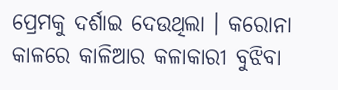ପ୍ରେମକୁ ଦର୍ଶାଇ ଦେଉଥିଲା । କରୋନା କାଳରେ କାଳିଆର କଳାକାରୀ ବୁଝିବା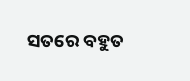ସତରେ ବହୁତ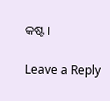କଷ୍ଟ ।

Leave a Reply